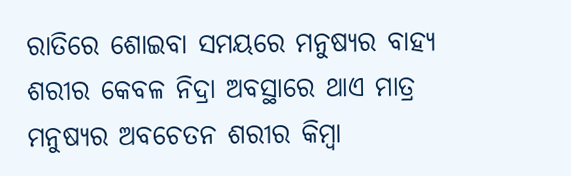ରାତିରେ ଶୋଇବା ସମୟରେ ମନୁଷ୍ୟର ବାହ୍ୟ ଶରୀର କେବଳ ନିଦ୍ରା ଅବସ୍ଥାରେ ଥାଏ ମାତ୍ର ମନୁଷ୍ୟର ଅବଚେତନ ଶରୀର କିମ୍ବା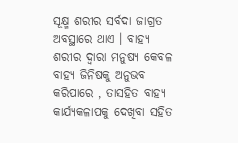ସୂକ୍ଷ୍ମ ଶରୀର ସର୍ବଦା ଜାଗ୍ରତ ଅବସ୍ଥାରେ ଥାଏ । ବାହ୍ୟ ଶରୀର ଦ୍ୱାରା ମନୁଷ୍ୟ କେବଳ ବାହ୍ୟ ଜିନିଷକୁ ଅନୁଭବ କରିପାରେ , ତାସହିତ ବାହ୍ୟ କାର୍ଯ୍ୟକଳାପକୁ ଦେଖିବା ସହିତ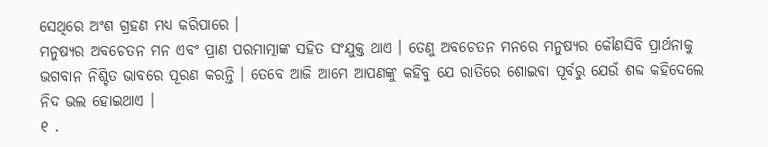ସେଥିରେ ଅଂଶ ଗ୍ରହଣ ମଧ୍ୟ କରିପାରେ ।
ମନୁଷ୍ୟର ଅବଚେତନ ମନ ଏବଂ ପ୍ରାଣ ପରମାତ୍ମାଙ୍କ ସହିତ ସଂଯୁକ୍ତ ଥାଏ । ତେଣୁ ଅବଚେତନ ମନରେ ମନୁଷ୍ୟର କୌଣସିବି ପ୍ରାର୍ଥନାକୁ ଭଗବାନ ନିଶ୍ଚିତ ଭାବରେ ପୂରଣ କରନ୍ତି । ତେବେ ଆଜି ଆମେ ଆପଣଙ୍କୁ କହିବୁ ଯେ ରାତିରେ ଶୋଇବା ପୂର୍ବରୁ ଯେଉଁ ଶବ୍ଦ କହିଦେଲେ ନିଦ ଭଲ ହୋଇଥାଏ ।
୧ .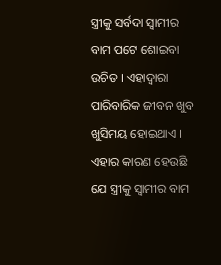ସ୍ତ୍ରୀକୁ ସର୍ବଦା ସ୍ୱାମୀର ବାମ ପଟେ ଶୋଇବା ଉଚିତ । ଏହାଦ୍ବାରା ପାରିବାରିକ ଜୀବନ ଖୁବ ଖୁସିମୟ ହୋଇଥାଏ । ଏହାର କାରଣ ହେଉଛି ଯେ ସ୍ତ୍ରୀକୁ ସ୍ୱାମୀର ବାମ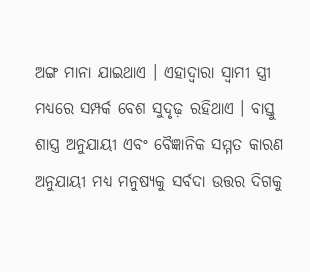ଅଙ୍ଗ ମାନା ଯାଇଥାଏ । ଏହାଦ୍ବାରା ସ୍ୱାମୀ ସ୍ତ୍ରୀ ମଧ୍ୟରେ ସମ୍ପର୍କ ବେଶ ସୁଦୃଢ଼ ରହିଥାଏ । ବାସ୍ତୁ ଶାସ୍ତ୍ର ଅନୁଯାୟୀ ଏବଂ ବୈଜ୍ଞାନିକ ସମ୍ମତ କାରଣ ଅନୁଯାୟୀ ମଧ୍ୟ ମନୁଷ୍ୟକୁ ସର୍ବଦା ଉତ୍ତର ଦିଗକୁ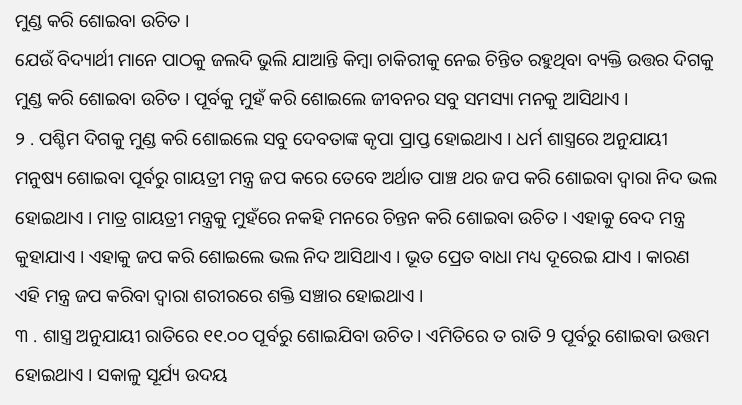ମୁଣ୍ଡ କରି ଶୋଇବା ଉଚିତ ।
ଯେଉଁ ବିଦ୍ୟାର୍ଥୀ ମାନେ ପାଠକୁ ଜଲଦି ଭୁଲି ଯାଆନ୍ତି କିମ୍ବା ଚାକିରୀକୁ ନେଇ ଚିନ୍ତିତ ରହୁଥିବା ବ୍ୟକ୍ତି ଉତ୍ତର ଦିଗକୁ ମୁଣ୍ଡ କରି ଶୋଇବା ଉଚିତ । ପୂର୍ବକୁ ମୁହଁ କରି ଶୋଇଲେ ଜୀବନର ସବୁ ସମସ୍ୟା ମନକୁ ଆସିଥାଏ ।
୨ . ପଶ୍ଚିମ ଦିଗକୁ ମୁଣ୍ଡ କରି ଶୋଇଲେ ସବୁ ଦେବତାଙ୍କ କୃପା ପ୍ରାପ୍ତ ହୋଇଥାଏ । ଧର୍ମ ଶାସ୍ତ୍ରରେ ଅନୁଯାୟୀ ମନୁଷ୍ୟ ଶୋଇବା ପୂର୍ବରୁ ଗାୟତ୍ରୀ ମନ୍ତ୍ର ଜପ କରେ ତେବେ ଅର୍ଥାତ ପାଞ୍ଚ ଥର ଜପ କରି ଶୋଇବା ଦ୍ୱାରା ନିଦ ଭଲ ହୋଇଥାଏ । ମାତ୍ର ଗାୟତ୍ରୀ ମନ୍ତ୍ରକୁ ମୁହଁରେ ନକହି ମନରେ ଚିନ୍ତନ କରି ଶୋଇବା ଉଚିତ । ଏହାକୁ ବେଦ ମନ୍ତ୍ର କୁହାଯାଏ । ଏହାକୁ ଜପ କରି ଶୋଇଲେ ଭଲ ନିଦ ଆସିଥାଏ । ଭୂତ ପ୍ରେତ ବାଧା ମଧ୍ୟ ଦୂରେଇ ଯାଏ । କାରଣ ଏହି ମନ୍ତ୍ର ଜପ କରିବା ଦ୍ୱାରା ଶରୀରରେ ଶକ୍ତି ସଞ୍ଚାର ହୋଇଥାଏ ।
୩ . ଶାସ୍ତ୍ର ଅନୁଯାୟୀ ରାତିରେ ୧୧.୦୦ ପୂର୍ବରୁ ଶୋଇଯିବା ଉଚିତ । ଏମିତିରେ ତ ରାତି 9 ପୂର୍ବରୁ ଶୋଇବା ଉତ୍ତମ ହୋଇଥାଏ । ସକାଳୁ ସୂର୍ଯ୍ୟ ଉଦୟ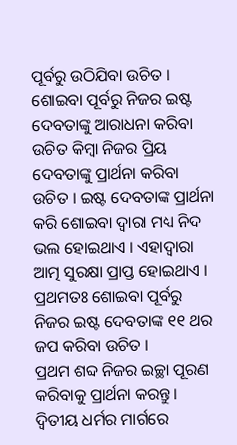ପୂର୍ବରୁ ଉଠିଯିବା ଉଚିତ । ଶୋଇବା ପୂର୍ବରୁ ନିଜର ଇଷ୍ଟ ଦେବତାଙ୍କୁ ଆରାଧନା କରିବା ଉଚିତ କିମ୍ବା ନିଜର ପ୍ରିୟ ଦେବତାଙ୍କୁ ପ୍ରାର୍ଥନା କରିବା ଉଚିତ । ଇଷ୍ଟ ଦେବତାଙ୍କ ପ୍ରାର୍ଥନା କରି ଶୋଇବା ଦ୍ୱାରା ମଧ୍ୟ ନିଦ ଭଲ ହୋଇଥାଏ । ଏହାଦ୍ବାରା ଆତ୍ମ ସୁରକ୍ଷା ପ୍ରାପ୍ତ ହୋଇଥାଏ । ପ୍ରଥମତଃ ଶୋଇବା ପୂର୍ବରୁ ନିଜର ଇଷ୍ଟ ଦେବତାଙ୍କ ୧୧ ଥର ଜପ କରିବା ଉଚିତ ।
ପ୍ରଥମ ଶବ୍ଦ ନିଜର ଇଚ୍ଛା ପୂରଣ କରିବାକୁ ପ୍ରାର୍ଥନା କରନ୍ତୁ । ଦ୍ୱିତୀୟ ଧର୍ମର ମାର୍ଗରେ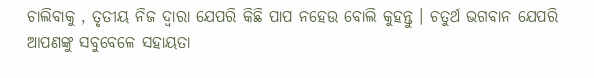ଚାଲିବାକୁ , ତୃତୀୟ ନିଜ ଦ୍ୱାରା ଯେପରି କିଛି ପାପ ନହେଉ ବୋଲି କୁହନ୍ତୁ । ଚତୁର୍ଥ ଭଗବାନ ଯେପରି ଆପଣଙ୍କୁ ସବୁବେଳେ ସହାୟତା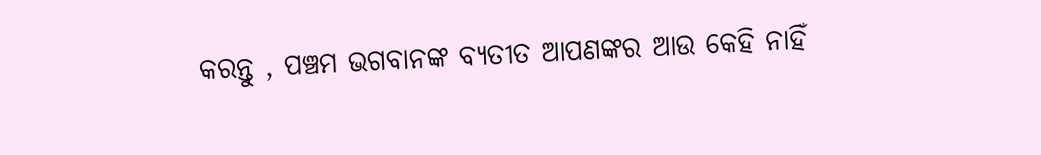କରନ୍ତୁ , ପଞ୍ଚମ ଭଗବାନଙ୍କ ବ୍ୟତୀତ ଆପଣଙ୍କର ଆଉ କେହି ନାହିଁ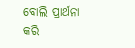ବୋଲି ପ୍ରାର୍ଥନା କରି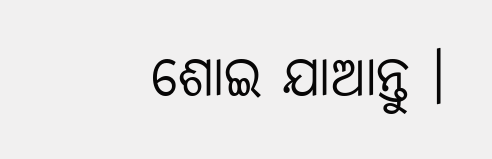ଶୋଇ ଯାଆନ୍ତୁ ।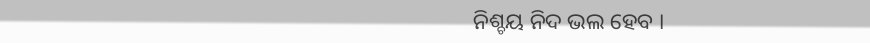ନିଶ୍ଚୟ ନିଦ ଭଲ ହେବ ।